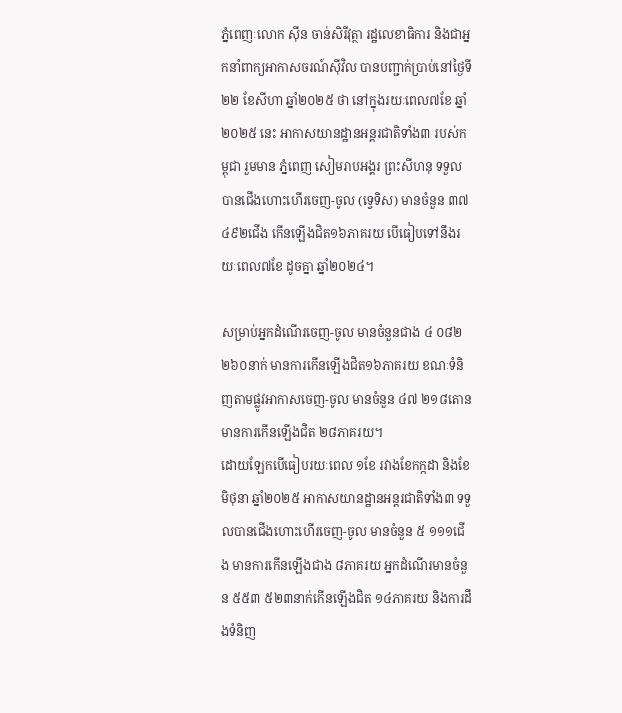ភ្នំពេញៈលោក ស៊ីន ចាន់សិរីវុត្ថា រដ្ឋលេខាធិការ និងជាអ្នកនាំពាក្យអាកាសចរណ៍ស៊ីវិល បានបញ្ជាក់ប្រាប់នៅថ្ងៃទី២២ ខែសីហា ឆ្នាំ២០២៥ ថា នៅក្នុងរយៈពេល៧ខែ ឆ្នាំ២០២៥ នេះ អាកាសយានដ្ឋានអន្តរជាតិទាំង៣ របស់កម្ពុជា រួមមាន ភ្នំពេញ សៀមរាបអង្គរ ព្រះសីហនុ ទទួលបានជើងហោះហើរចេញ-ចូល (ទ្វេទិស) មានចំនួន ៣៧ ៤៩២ជើង កើនឡើងជិត១៦ភាគរយ បើធៀបទៅនឹងរយៈពេល៧ខែ ដូចគ្នា ឆ្នាំ២០២៤។

សម្រាប់អ្នកដំណើរចេញ-ចូល មានចំនួនជាង ៤ ០៨២ ២៦០នាក់ មានការកើនឡើងជិត១៦ភាគរយ ខណៈទំនិញតាមផ្លូវអាកាសចេញ-ចូល មានចំនួន ៤៧ ២១៨តោន មានការកើនឡើងជិត ២៨ភាគរយ។
ដោយឡែកបើធៀបរយៈពេល ១ខែ រវាងខែកក្កដា និងខែមិថុនា ឆ្នាំ២០២៥ អាកាសយានដ្ឋានអន្តរជាតិទាំង៣ ទទួលបានជើងហោះហើរចេញ-ចូល មានចំនួន ៥ ១១១ជើង មានការកើនឡើងជាង ៨ភាគរយ អ្នកដំណើរមានចំនួន ៥៥៣ ៥២៣នាក់កើនឡើងជិត ១៤ភាគរយ និងការដឹងទំនិញ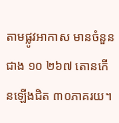តាមផ្លូវអាកាស មានចំនួនជាង ១០ ២៦៧ តោនកើនឡើងជិត ៣០ភាគរយ។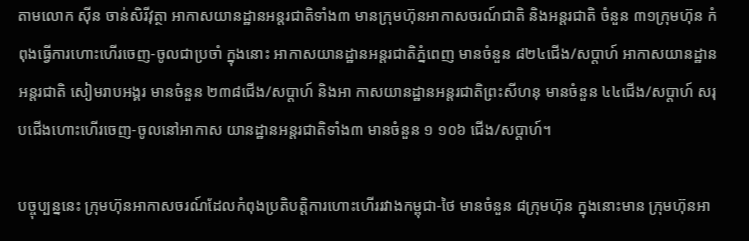តាមលោក ស៊ីន ចាន់សិរីវុត្ថា អាកាសយានដ្ឋានអន្តរជាតិទាំង៣ មានក្រុមហ៊ុនអាកាសចរណ៍ជាតិ និងអន្តរជាតិ ចំនួន ៣១ក្រុមហ៊ុន កំពុងធ្វើការហោះហើរចេញ-ចូលជាប្រចាំ ក្នុងនោះ អាកាសយានដ្ឋានអន្តរជាតិភ្នំពេញ មានចំនួន ៨២៤ជើង/សប្តាហ៍ អាកាសយានដ្ឋានអន្តរជាតិ សៀមរាបអង្គរ មានចំនួន ២៣៨ជើង/សប្តាហ៍ និងអា កាសយានដ្ឋានអន្តរជាតិព្រះសីហនុ មានចំនួន ៤៤ជើង/សប្តាហ៍ សរុបជើងហោះហើរចេញ-ចូលនៅអាកាស យានដ្ឋានអន្តរជាតិទាំង៣ មានចំនួន ១ ១០៦ ជើង/សប្តាហ៍។

បច្ចុប្បន្ននេះ ក្រុមហ៊ុនអាកាសចរណ៍ដែលកំពុងប្រតិបត្តិការហោះហើររវាងកម្ពុជា-ថៃ មានចំនួន ៨ក្រុមហ៊ុន ក្នុងនោះមាន ក្រុមហ៊ុនអា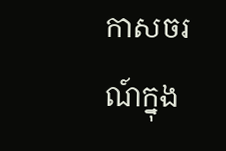កាសចរណ៍ក្នុង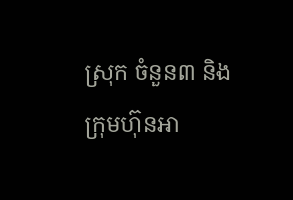ស្រុក ចំនួន៣ និងក្រុមហ៊ុនអា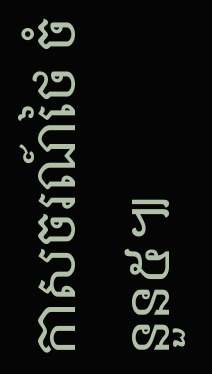កាសចរណ៍ថៃ ចំនួន៥៕